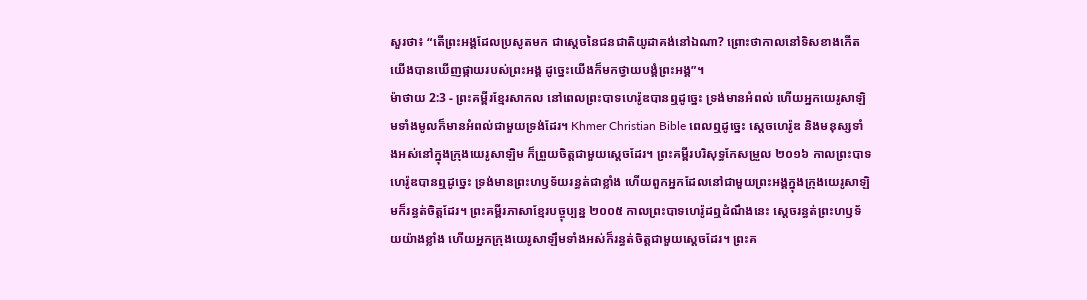សួរថា៖ “តើព្រះអង្គដែលប្រសូតមក ជាស្ដេចនៃជនជាតិយូដាគង់នៅឯណា? ព្រោះថាកាលនៅទិសខាងកើត យើងបានឃើញផ្កាយរបស់ព្រះអង្គ ដូច្នេះយើងក៏មកថ្វាយបង្គំព្រះអង្គ”។
ម៉ាថាយ 2:3 - ព្រះគម្ពីរខ្មែរសាកល នៅពេលព្រះបាទហេរ៉ូឌបានឮដូច្នេះ ទ្រង់មានអំពល់ ហើយអ្នកយេរូសាឡិមទាំងមូលក៏មានអំពល់ជាមួយទ្រង់ដែរ។ Khmer Christian Bible ពេលឮដូច្នេះ ស្ដេចហេរ៉ូឌ និងមនុស្សទាំងអស់នៅក្នុងក្រុងយេរូសាឡិម ក៏ព្រួយចិត្តជាមួយស្ដេចដែរ។ ព្រះគម្ពីរបរិសុទ្ធកែសម្រួល ២០១៦ កាលព្រះបាទហេរ៉ូឌបានឮដូច្នេះ ទ្រង់មានព្រះហឫទ័យរន្ធត់ជាខ្លាំង ហើយពួកអ្នកដែលនៅជាមួយព្រះអង្គក្នុងក្រុងយេរូសាឡិមក៏រន្ធត់ចិត្តដែរ។ ព្រះគម្ពីរភាសាខ្មែរបច្ចុប្បន្ន ២០០៥ កាលព្រះបាទហេរ៉ូដឮដំណឹងនេះ ស្ដេចរន្ធត់ព្រះហឫទ័យយ៉ាងខ្លាំង ហើយអ្នកក្រុងយេរូសាឡឹមទាំងអស់ក៏រន្ធត់ចិត្តជាមួយស្ដេចដែរ។ ព្រះគ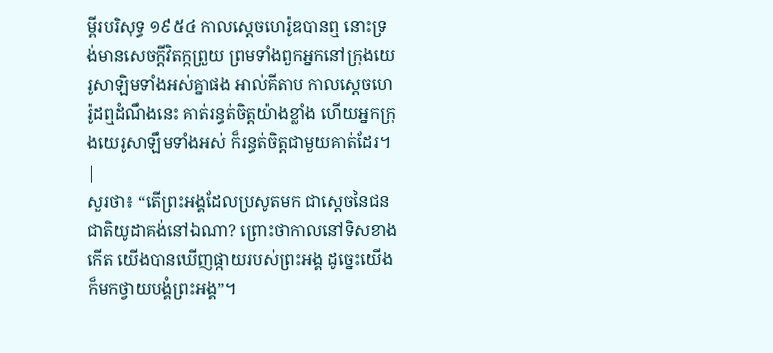ម្ពីរបរិសុទ្ធ ១៩៥៤ កាលស្តេចហេរ៉ូឌបានឮ នោះទ្រង់មានសេចក្ដីវិតក្កព្រួយ ព្រមទាំងពួកអ្នកនៅក្រុងយេរូសាឡិមទាំងអស់គ្នាផង អាល់គីតាប កាលស្តេចហេរ៉ូដឮដំណឹងនេះ គាត់រន្ធត់ចិត្តយ៉ាងខ្លាំង ហើយអ្នកក្រុងយេរូសាឡឹមទាំងអស់ ក៏រន្ធត់ចិត្ដជាមួយគាត់ដែរ។ |
សួរថា៖ “តើព្រះអង្គដែលប្រសូតមក ជាស្ដេចនៃជនជាតិយូដាគង់នៅឯណា? ព្រោះថាកាលនៅទិសខាងកើត យើងបានឃើញផ្កាយរបស់ព្រះអង្គ ដូច្នេះយើងក៏មកថ្វាយបង្គំព្រះអង្គ”។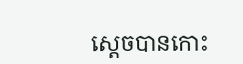ស្ដេចបានកោះ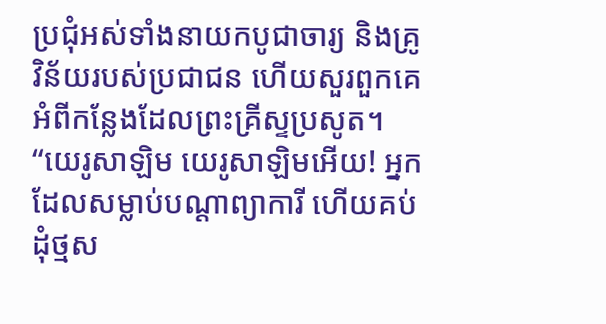ប្រជុំអស់ទាំងនាយកបូជាចារ្យ និងគ្រូវិន័យរបស់ប្រជាជន ហើយសួរពួកគេអំពីកន្លែងដែលព្រះគ្រីស្ទប្រសូត។
“យេរូសាឡិម យេរូសាឡិមអើយ! អ្នកដែលសម្លាប់បណ្ដាព្យាការី ហើយគប់ដុំថ្មស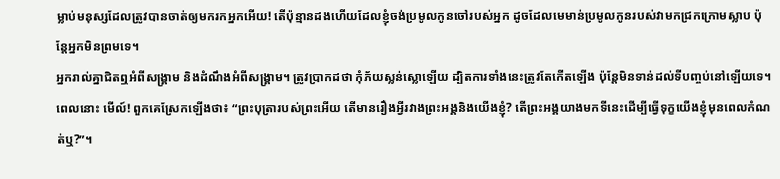ម្លាប់មនុស្សដែលត្រូវបានចាត់ឲ្យមករកអ្នកអើយ! តើប៉ុន្មានដងហើយដែលខ្ញុំចង់ប្រមូលកូនចៅរបស់អ្នក ដូចដែលមេមាន់ប្រមូលកូនរបស់វាមកជ្រកក្រោមស្លាប ប៉ុន្តែអ្នកមិនព្រមទេ។
អ្នករាល់គ្នាជិតឮអំពីសង្គ្រាម និងដំណឹងអំពីសង្គ្រាម។ ត្រូវប្រាកដថា កុំភ័យស្លន់ស្លោឡើយ ដ្បិតការទាំងនេះត្រូវតែកើតឡើង ប៉ុន្តែមិនទាន់ដល់ទីបញ្ចប់នៅឡើយទេ។
ពេលនោះ មើល៍! ពួកគេស្រែកឡើងថា៖ “ព្រះបុត្រារបស់ព្រះអើយ តើមានរឿងអ្វីរវាងព្រះអង្គនិងយើងខ្ញុំ? តើព្រះអង្គយាងមកទីនេះដើម្បីធ្វើទុក្ខយើងខ្ញុំមុនពេលកំណត់ឬ?”។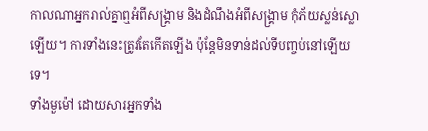កាលណាអ្នករាល់គ្នាឮអំពីសង្គ្រាម និងដំណឹងអំពីសង្គ្រាម កុំភ័យស្លន់ស្លោឡើយ។ ការទាំងនេះត្រូវតែកើតឡើង ប៉ុន្តែមិនទាន់ដល់ទីបញ្ចប់នៅឡើយទេ។
ទាំងមួម៉ៅ ដោយសារអ្នកទាំង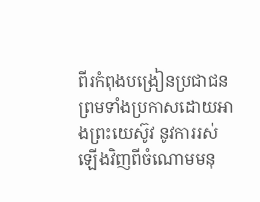ពីរកំពុងបង្រៀនប្រជាជន ព្រមទាំងប្រកាសដោយអាងព្រះយេស៊ូវ នូវការរស់ឡើងវិញពីចំណោមមនុ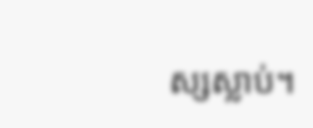ស្សស្លាប់។